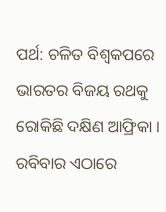ପର୍ଥ: ଚଳିତ ବିଶ୍ୱକପରେ ଭାରତର ବିଜୟ ରଥକୁ ରୋକିଛି ଦକ୍ଷିଣ ଆଫ୍ରିକା । ରବିବାର ଏଠାରେ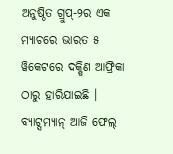ଅନୁଷ୍ଠିତ ଗ୍ରୁପ୍-୨ର ଏକ ମ୍ୟାଚରେ ଭାରତ ୫ ୱିକେଟରେ ଦକ୍ଷିଣ ଆଫ୍ରିକା ଠାରୁ ହାରିଯାଇଛି । ବ୍ୟାଟ୍ସମ୍ୟାନ୍ ଆଜି ଫେଲ୍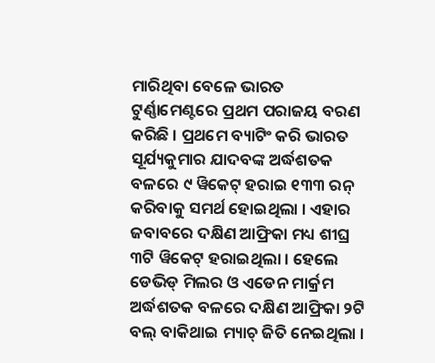ମାରିଥିବା ବେଳେ ଭାରତ ଟୁର୍ଣ୍ଣାମେଣ୍ଟରେ ପ୍ରଥମ ପରାଜୟ ବରଣ କରିଛି । ପ୍ରଥମେ ବ୍ୟାଟିଂ କରି ଭାରତ ସୂର୍ଯ୍ୟକୁମାର ଯାଦବଙ୍କ ଅର୍ଦ୍ଧଶତକ ବଳରେ ୯ ୱିକେଟ୍ ହରାଇ ୧୩୩ ରନ୍ କରିବାକୁ ସମର୍ଥ ହୋଇଥିଲା । ଏହାର ଜବାବରେ ଦକ୍ଷିଣ ଆଫ୍ରିକା ମଧ୍ୟ ଶୀଘ୍ର ୩ଟି ୱିକେଟ୍ ହରାଇଥିଲା । ହେଲେ ଡେଭିଡ୍ ମିଲର ଓ ଏଡେନ ମାର୍କ୍ରମ ଅର୍ଦ୍ଧଶତକ ବଳରେ ଦକ୍ଷିଣ ଆଫ୍ରିକା ୨ଟି ବଲ୍ ବାକିଥାଇ ମ୍ୟାଚ୍ ଜିତି ନେଇଥିଲା ।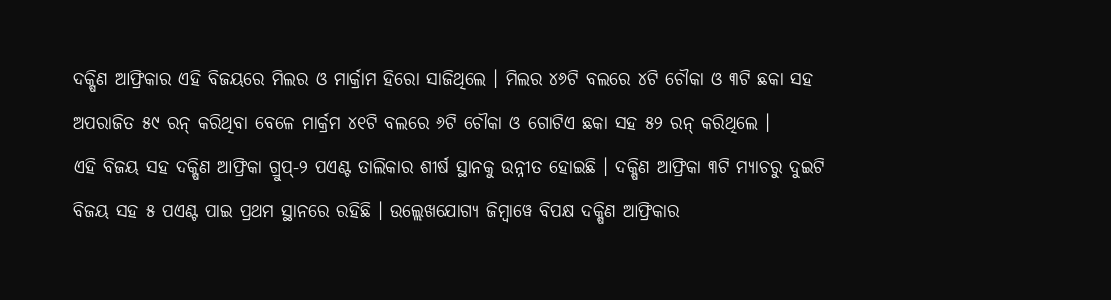ଦକ୍ଷିଣ ଆଫ୍ରିକାର ଏହି ବିଜୟରେ ମିଲର ଓ ମାର୍କ୍ରାମ ହିରୋ ସାଜିଥିଲେ । ମିଲର ୪୬ଟି ବଲରେ ୪ଟି ଚୌକା ଓ ୩ଟି ଛକା ସହ ଅପରାଜିତ ୫୯ ରନ୍ କରିଥିବା ବେଳେ ମାର୍କ୍ରମ ୪୧ଟି ବଲରେ ୬ଟି ଚୌକା ଓ ଗୋଟିଏ ଛକା ସହ ୫୨ ରନ୍ କରିଥିଲେ ।
ଏହି ବିଜୟ ସହ ଦକ୍ଷିଣ ଆଫ୍ରିକା ଗ୍ରୁପ୍-୨ ପଏଣ୍ଟ ତାଲିକାର ଶୀର୍ଷ ସ୍ଥାନକୁ ଉନ୍ନୀତ ହୋଇଛି । ଦକ୍ଷିଣ ଆଫ୍ରିକା ୩ଟି ମ୍ୟାଚରୁ ଦୁଇଟି ବିଜୟ ସହ ୫ ପଏଣ୍ଟ ପାଇ ପ୍ରଥମ ସ୍ଥାନରେ ରହିଛି । ଉଲ୍ଲେଖଯୋଗ୍ୟ ଜିମ୍ବାୱେ ବିପକ୍ଷ ଦକ୍ଷିଣ ଆଫ୍ରିକାର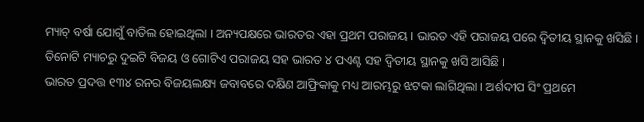ମ୍ୟାଚ୍ ବର୍ଷା ଯୋଗୁଁ ବାତିଲ ହୋଇଥିଲା । ଅନ୍ୟପକ୍ଷରେ ଭାରତର ଏହା ପ୍ରଥମ ପରାଜୟ । ଭାରତ ଏହି ପରାଜୟ ପରେ ଦ୍ୱିତୀୟ ସ୍ଥାନକୁ ଖସିଛି । ତିନୋଟି ମ୍ୟାଚରୁ ଦୁଇଟି ବିଜୟ ଓ ଗୋଟିଏ ପରାଜୟ ସହ ଭାରତ ୪ ପଏଣ୍ଟ ସହ ଦ୍ୱିତୀୟ ସ୍ଥାନକୁ ଖସି ଆସିଛି ।
ଭାରତ ପ୍ରଦତ୍ତ ୧୩୪ ରନର ବିଜୟଲକ୍ଷ୍ୟ ଜବାବରେ ଦକ୍ଷିଣ ଆଫ୍ରିକାକୁ ମଧ୍ୟ ଆରମ୍ଭରୁ ଝଟକା ଲାଗିଥିଲା । ଅର୍ଶଦୀପ ସିଂ ପ୍ରଥମେ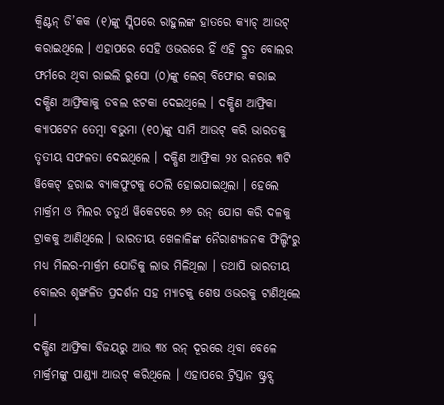କ୍ୱିଣ୍ଟନ୍ ଡି’କକ (୧)ଙ୍କୁ ସ୍ଲିପରେ ରାହୁଲଙ୍କ ହାତରେ କ୍ୟାଚ୍ ଆଉଟ୍ କରାଇଥିଲେ । ଏହାପରେ ସେହି ଓଭରରେ ହିଁ ଏହି ଦ୍ରୁତ ବୋଲର ଫର୍ମରେ ଥିବା ରାଇଲି ରୁସୋ (୦)ଙ୍କୁ ଲେଗ୍ ବିଫୋର କରାଇ ଦକ୍ଷିଣ ଆଫ୍ରିକାକୁ ଡବଲ ଝଟକା ଦେଇଥିଲେ । ଦକ୍ଷିଣ ଆଫ୍ରିକା କ୍ୟାପଟେନ ତେମ୍ବା ବଭୁମା (୧୦)ଙ୍କୁ ସାମି ଆଉଟ୍ କରି ଭାରତକୁ ତୃତୀୟ ସଫଳତା ଦେଇଥିଲେ । ଦକ୍ଷିଣ ଆଫ୍ରିକା ୨୪ ରନରେ ୩ଟି ୱିକେଟ୍ ହରାଇ ବ୍ୟାକଫୁଟକୁ ଠେଲି ହୋଇଯାଇଥିଲା । ହେଲେ ମାର୍କ୍ରମ ଓ ମିଲର ଚତୁର୍ଥ ୱିକେଟରେ ୭୬ ରନ୍ ଯୋଗ କରି ଦଳକୁ ଟ୍ରାକକୁ ଆଣିଥିଲେ । ଭାରତୀୟ ଖେଳାଳିଙ୍କ ନୈରାଶ୍ୟଜନକ ଫିଲ୍ଡିଂରୁ ମଧ୍ୟ ମିଲର-ମାର୍କ୍ରମ ଯୋଡିକୁ ଲାଭ ମିଳିଥିଲା । ତଥାପି ଭାରତୀୟ ବୋଲର ଶୃଙ୍ଖଳିତ ପ୍ରଦର୍ଶନ ସହ ମ୍ୟାଚକୁ ଶେଷ ଓଭରକୁ ଟାଣିଥିଲେ ।
ଦକ୍ଷିଣ ଆଫ୍ରିକା ବିଜୟରୁ ଆଉ ୩୪ ରନ୍ ଦୂରରେ ଥିବା ବେଳେ ମାର୍କ୍ରମଙ୍କୁ ପାଣ୍ଡ୍ୟା ଆଉଟ୍ କରିଥିଲେ । ଏହାପରେ ଟ୍ରିସ୍ତାନ ଷ୍ଟ୍ରବ୍ସ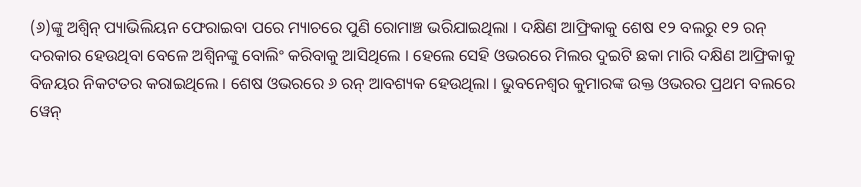(୬)ଙ୍କୁ ଅଶ୍ୱିନ୍ ପ୍ୟାଭିଲିୟନ ଫେରାଇବା ପରେ ମ୍ୟାଚରେ ପୁଣି ରୋମାଞ୍ଚ ଭରିଯାଇଥିଲା । ଦକ୍ଷିଣ ଆଫ୍ରିକାକୁ ଶେଷ ୧୨ ବଲରୁ ୧୨ ରନ୍ ଦରକାର ହେଉଥିବା ବେଳେ ଅଶ୍ୱିନଙ୍କୁ ବୋଲିଂ କରିବାକୁ ଆସିଥିଲେ । ହେଲେ ସେହି ଓଭରରେ ମିଲର ଦୁଇଟି ଛକା ମାରି ଦକ୍ଷିଣ ଆଫ୍ରିକାକୁ ବିଜୟର ନିକଟତର କରାଇଥିଲେ । ଶେଷ ଓଭରରେ ୬ ରନ୍ ଆବଶ୍ୟକ ହେଉଥିଲା । ଭୁବନେଶ୍ୱର କୁମାରଙ୍କ ଉକ୍ତ ଓଭରର ପ୍ରଥମ ବଲରେ ୱେନ୍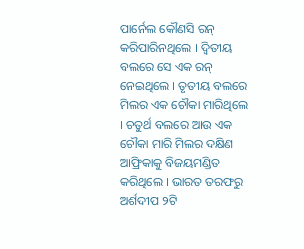ପାର୍ନେଲ କୌଣସି ରନ୍ କରିପାରିନଥିଲେ । ଦ୍ୱିତୀୟ ବଲରେ ସେ ଏକ ରନ୍ ନେଇଥିଲେ । ତୃତୀୟ ବଲରେ ମିଲର ଏକ ଚୌକା ମାରିଥିଲେ । ଚତୁର୍ଥ ବଲରେ ଆଉ ଏକ ଚୌକା ମାରି ମିଲର ଦକ୍ଷିଣ ଆଫ୍ରିକାକୁ ବିଜୟମଣ୍ଡିତ କରିଥିଲେ । ଭାରତ ତରଫରୁ ଅର୍ଶଦୀପ ୨ଟି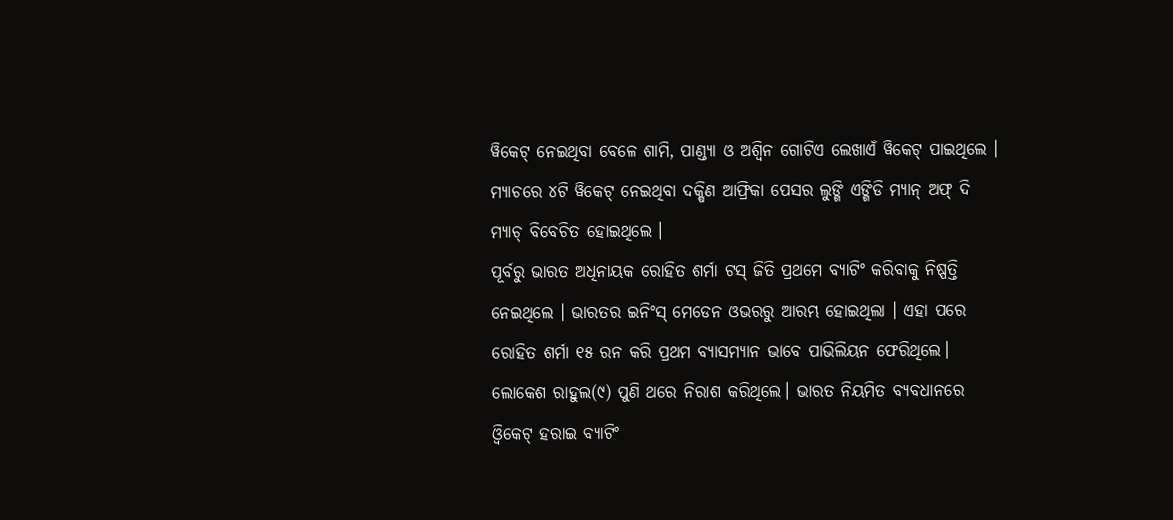ୱିକେଟ୍ ନେଇଥିବା ବେଳେ ଶାମି, ପାଣ୍ଡ୍ୟା ଓ ଅଶ୍ୱିନ ଗୋଟିଏ ଲେଖାଏଁ ୱିକେଟ୍ ପାଇଥିଲେ । ମ୍ୟାଚରେ ୪ଟି ୱିକେଟ୍ ନେଇଥିବା ଦକ୍ଷିଣ ଆଫ୍ରିକା ପେସର ଲୁଙ୍ଗି ଏଙ୍ଗିଡି ମ୍ୟାନ୍ ଅଫ୍ ଦି ମ୍ୟାଚ୍ ବିବେଚିତ ହୋଇଥିଲେ ।
ପୂର୍ବରୁ ଭାରତ ଅଧିନାୟକ ରୋହିତ ଶର୍ମା ଟସ୍ ଜିତି ପ୍ରଥମେ ବ୍ୟାଟିଂ କରିବାକୁ ନିଷ୍ପତ୍ତି ନେଇଥିଲେ । ଭାରତର ଇନିଂସ୍ ମେଡେନ ଓଭରରୁ ଆରମ୍ଭ ହୋଇଥିଲା । ଏହା ପରେ ରୋହିତ ଶର୍ମା ୧୫ ରନ କରି ପ୍ରଥମ ବ୍ୟାସମ୍ୟାନ ଭାବେ ପାଭିଲିୟନ ଫେରିଥିଲେ। ଲୋକେଶ ରାହୁଲ(୯) ପୁଣି ଥରେ ନିରାଶ କରିଥିଲେ। ଭାରତ ନିୟମିତ ବ୍ୟବଧାନରେ ଓ୍ଵିକେଟ୍ ହରାଇ ବ୍ୟାଟିଂ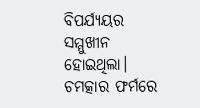ବିପର୍ଯ୍ୟୟର ସମ୍ମୁଖୀନ ହୋଇଥିଲା। ଚମତ୍କାର ଫର୍ମରେ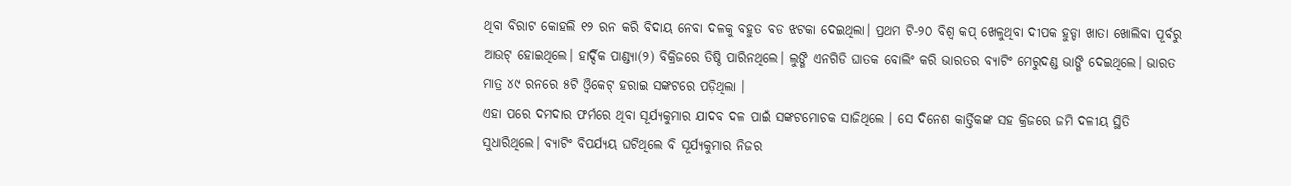ଥିବା ବିରାଟ କୋହଲି ୧୨ ରନ କରି ବିଦାୟ ନେବା ଦଳକୁ ବହୁତ ବଡ ଝଟକା ଦେଇଥିଲା। ପ୍ରଥମ ଟି-୨୦ ବିଶ୍ଵ କପ୍ ଖେଳୁଥିବା ଦୀପକ ହୁଡ୍ଡା ଖାତା ଖୋଲିବା ପୂର୍ବରୁ ଆଉଟ୍ ହୋଇଥିଲେ। ହାର୍ଦ୍ଦିକ ପାଣ୍ଡ୍ୟା(୨) ବିକ୍ରିଜରେ ତିଷ୍ଠି ପାରିନଥିଲେ। ଲୁଙ୍ଗି ଏନଗିଡି ଘାତକ ବୋଲିଂ କରି ଭାରତର ବ୍ୟାଟିଂ ମେରୁଦଣ୍ଡ ଭାଙ୍ଗି ଦେଇଥିଲେ। ଭାରତ ମାତ୍ର ୪୯ ରନରେ ୫ଟି ଓ୍ବିକେଟ୍ ହରାଇ ସଙ୍କଟରେ ପଡ଼ିଥିଲା ।
ଏହା ପରେ ଦମଦାର ଫର୍ମରେ ଥିବା ସୂର୍ଯ୍ୟକୁମାର ଯାଦବ ଦଳ ପାଇଁ ସଙ୍କଟମୋଚକ ସାଜିଥିଲେ । ସେ ଦିନେଶ କାର୍ତ୍ତିକଙ୍କ ସହ କ୍ରିଜରେ ଜମି ଦଳୀୟ ସ୍ଥିତି ସୁଧାରିଥିଲେ। ବ୍ୟାଟିଂ ବିପର୍ଯ୍ୟୟ ଘଟିଥିଲେ ବି ସୂର୍ଯ୍ୟକୁମାର ନିଜର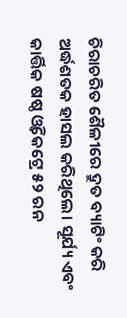ଚିରାଚରିତ ଶୈଳୀରେ ଦ୍ରୁତ ବ୍ୟାଟିଂ କରି ଅର୍ଦ୍ଧଶତକ ହାସଲ କରିଥିଲେ। ସୂର୍ଯ୍ୟ ଏବଂ କାର୍ତ୍ତିକ ଷଷ୍ଠ ଓ୍ଵିକେଟ୍ରେ ୫୨ ରନ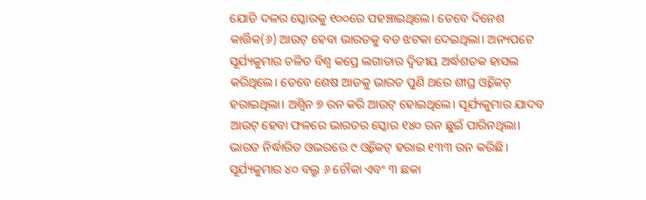ଯୋଡି ଦଳର ସ୍କୋରକୁ ୧୦୦ରେ ପହଞ୍ଚାଇଥିଲେ। ତେବେ ଦିନେଶ କାର୍ତ୍ତିକ(୬) ଆଉଟ୍ ହେବା ଭାରତକୁ ବଡ ଝଟକା ଦେଇଥିଲା। ଅନ୍ୟପଟେ ସୂର୍ଯ୍ୟକୁମାର ଚଳିତ ବିଶ୍ଵ କପ୍ରେ ଲଗାତାର ଦ୍ଵିତୀୟ ଅର୍ଦ୍ଧଶତକ ହାସଲ କରିଥିଲେ। ତେବେ ଶେଷ ଆଡକୁ ଭାରତ ପୁଣି ଥରେ ଶୀଘ୍ର ଓ୍ଵିକେଟ୍ ହରାଇଥିଲା। ଅଶ୍ଵିନ ୭ ରନ କରି ଆଉଟ୍ ହୋଇଥିଲେ। ସୂର୍ଯ୍ୟକୁମାର ଯାଦବ ଆଉଟ୍ ହେବା ଫଳରେ ଭାରତର ସ୍କୋର ୧୪୦ ରନ ଛୁଇଁ ପାରିନଥିଲା। ଭାରତ ନିର୍ଦ୍ଧାରିତ ଓଭରରେ ୯ ଓ୍ଵିକେଟ୍ ହରାଇ ୧୩୩ ରନ କରିଛି। ସୂର୍ଯ୍ୟକୁମାର ୪୦ ବଲ୍ରୁ ୬ ଚୌକା ଏବଂ ୩ ଛକା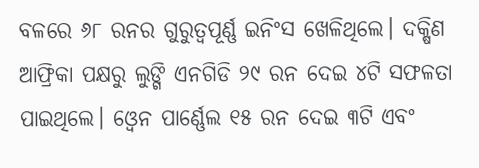ବଳରେ ୬୮ ରନର ଗୁରୁତ୍ଵପୂର୍ଣ୍ଣ ଇନିଂସ ଖେଳିଥିଲେ। ଦକ୍ଷିଣ ଆଫ୍ରିକା ପକ୍ଷରୁ ଲୁଙ୍ଗି ଏନଗିଡି ୨୯ ରନ ଦେଇ ୪ଟି ସଫଳତା ପାଇଥିଲେ। ଓ୍ଵେନ ପାର୍ଣ୍ଣେଲ ୧୫ ରନ ଦେଇ ୩ଟି ଏବଂ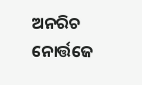ଅନରିଚ ନୋର୍ତ୍ତଜେ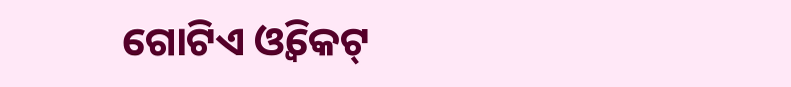ଗୋଟିଏ ଓ୍ଵିକେଟ୍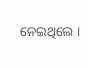ନେଇଥିଲେ ।